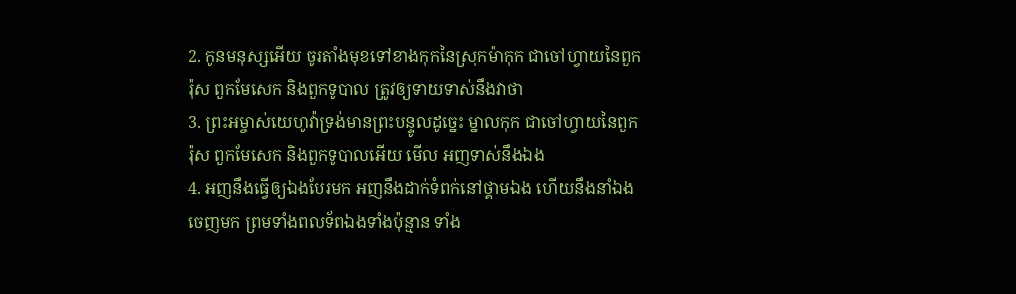2. កូនមនុស្សអើយ ចូរតាំងមុខទៅខាងកុកនៃស្រុកម៉ាកុក ជាចៅហ្វាយនៃពួករ៉ុស ពួកមែសេក និងពួកទូបាល ត្រូវឲ្យទាយទាស់នឹងវាថា
3. ព្រះអម្ចាស់យេហូវ៉ាទ្រង់មានព្រះបន្ទូលដូច្នេះ ម្នាលកុក ជាចៅហ្វាយនៃពួករ៉ុស ពួកមែសេក និងពួកទូបាលអើយ មើល អញទាស់នឹងឯង
4. អញនឹងធ្វើឲ្យឯងបែរមក អញនឹងដាក់ទំពក់នៅថ្គាមឯង ហើយនឹងនាំឯងចេញមក ព្រមទាំងពលទ័ពឯងទាំងប៉ុន្មាន ទាំង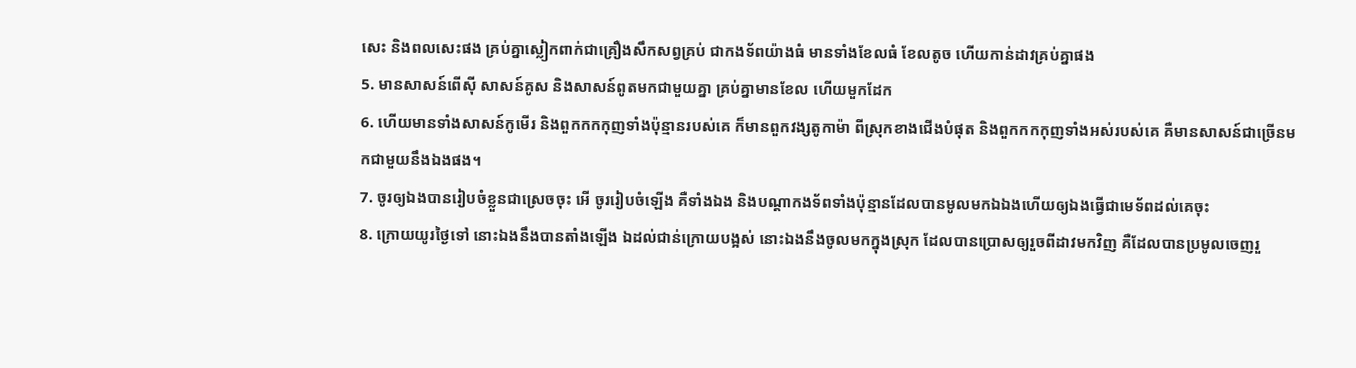សេះ និងពលសេះផង គ្រប់គ្នាស្លៀកពាក់ជាគ្រឿងសឹកសព្វគ្រប់ ជាកងទ័ពយ៉ាងធំ មានទាំងខែលធំ ខែលតូច ហើយកាន់ដាវគ្រប់គ្នាផង
5. មានសាសន៍ពើស៊ី សាសន៍គូស និងសាសន៍ពូតមកជាមួយគ្នា គ្រប់គ្នាមានខែល ហើយមួកដែក
6. ហើយមានទាំងសាសន៍កូមើរ និងពួកកកកុញទាំងប៉ុន្មានរបស់គេ ក៏មានពួកវង្សតូកាម៉ា ពីស្រុកខាងជើងបំផុត និងពួកកកកុញទាំងអស់របស់គេ គឺមានសាសន៍ជាច្រើនមកជាមួយនឹងឯងផង។
7. ចូរឲ្យឯងបានរៀបចំខ្លួនជាស្រេចចុះ អើ ចូររៀបចំឡើង គឺទាំងឯង និងបណ្តាកងទ័ពទាំងប៉ុន្មានដែលបានមូលមកឯឯងហើយឲ្យឯងធ្វើជាមេទ័ពដល់គេចុះ
8. ក្រោយយូរថ្ងៃទៅ នោះឯងនឹងបានតាំងឡើង ឯដល់ជាន់ក្រោយបង្អស់ នោះឯងនឹងចូលមកក្នុងស្រុក ដែលបានប្រោសឲ្យរួចពីដាវមកវិញ គឺដែលបានប្រមូលចេញរួ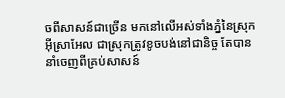ចពីសាសន៍ជាច្រើន មកនៅលើអស់ទាំងភ្នំនៃស្រុកអ៊ីស្រាអែល ជាស្រុកត្រូវខូចបង់នៅជានិច្ច តែបាននាំចេញពីគ្រប់សាសន៍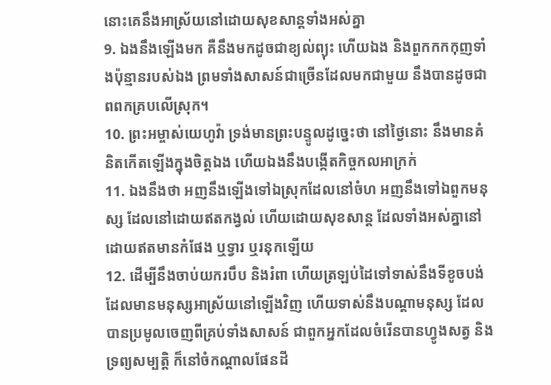នោះគេនឹងអាស្រ័យនៅដោយសុខសាន្តទាំងអស់គ្នា
9. ឯងនឹងឡើងមក គឺនឹងមកដូចជាខ្យល់ព្យុះ ហើយឯង និងពួកកកកុញទាំងប៉ុន្មានរបស់ឯង ព្រមទាំងសាសន៍ជាច្រើនដែលមកជាមួយ នឹងបានដូចជាពពកគ្របលើស្រុក។
10. ព្រះអម្ចាស់យេហូវ៉ា ទ្រង់មានព្រះបន្ទូលដូច្នេះថា នៅថ្ងៃនោះ នឹងមានគំនិតកើតឡើងក្នុងចិត្តឯង ហើយឯងនឹងបង្កើតកិច្ចកលអាក្រក់
11. ឯងនឹងថា អញនឹងឡើងទៅឯស្រុកដែលនៅចំហ អញនឹងទៅឯពួកមនុស្ស ដែលនៅដោយឥតកង្វល់ ហើយដោយសុខសាន្ត ដែលទាំងអស់គ្នានៅដោយឥតមានកំផែង ឬទ្វារ ឬរនុកឡើយ
12. ដើម្បីនឹងចាប់យករបឹប និងរំពា ហើយត្រឡប់ដៃទៅទាស់នឹងទីខូចបង់ ដែលមានមនុស្សអាស្រ័យនៅឡើងវិញ ហើយទាស់នឹងបណ្តាមនុស្ស ដែលបានប្រមូលចេញពីគ្រប់ទាំងសាសន៍ ជាពួកអ្នកដែលចំរើនបានហ្វូងសត្វ និងទ្រព្យសម្បត្តិ ក៏នៅចំកណ្តាលផែនដី